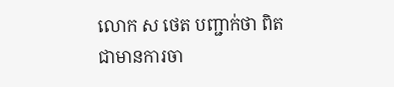លោក ស ថេត បញ្ជាក់ថា ពិតជាមានការចា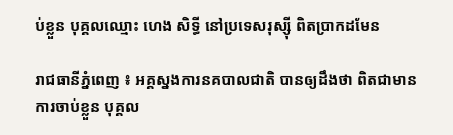ប់ខ្លួន បុគ្គលឈ្មោះ ហេង សិទ្ធី នៅប្រទេសរុស្ស៊ី ពិតប្រាកដមែន

រាជធានីភ្នំពេញ ៖ អគ្គស្នងការនគបាលជាតិ បានឲ្យដឹងថា ពិតជាមានការចាប់ខ្លួន បុគ្គល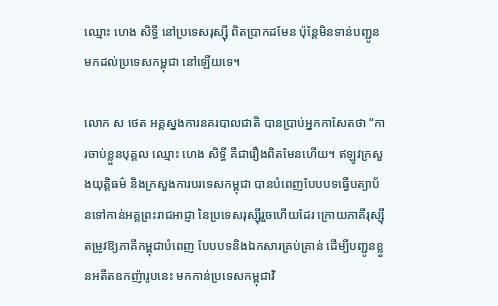ឈ្មោះ ហេង សិទ្ធី នៅប្រទេសរុស្ស៊ី ពិតប្រាកដមែន ប៉ុនែ្តមិនទាន់បញ្ជូន មកដល់ប្រទេសកម្ពុជា នៅឡើយទេ។

លោក ស ថេត អគ្គស្នងការនគរបាលជាតិ បានប្រាប់អ្នកកាសែតថា “ការចាប់ខ្លួនបុគ្គល ឈ្មោះ ហេង សិទ្ធី គឺជារឿងពិតមែនហើយ។ ឥឡូវក្រសួងយុត្តិធម៌ និងក្រសួងការបរទេសកម្ពុជា បានបំពេញបែបបទធ្វើបត្យាប័នទៅកាន់អគ្គព្រះរាជអាជ្ញា នៃប្រទេសរុស្ស៊ីរួចហើយដែរ ក្រោយភាគីរុស្ស៊ី តម្រូវឱ្យភាគីកម្ពុជាបំពេញ បែបបទនិងឯកសារគ្រប់គ្រាន់ ដើម្បីបញ្ជូនខ្លួនអតីតឧកញ៉ារូបនេះ មកកាន់ប្រទេសកម្ពុជាវិ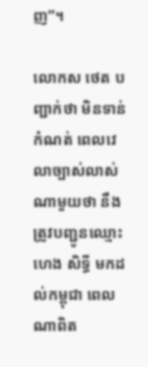ញ”។

លោកស ថេត បញ្ជាក់ថា មិនទាន់កំណត់ ពេលវេលាច្បាស់លាស់ណាមួយថា នឹងត្រូវបញ្ជូនឈ្មោះ ហេង សិទ្ធី មកដល់កម្ពុជា ពេលណាពិត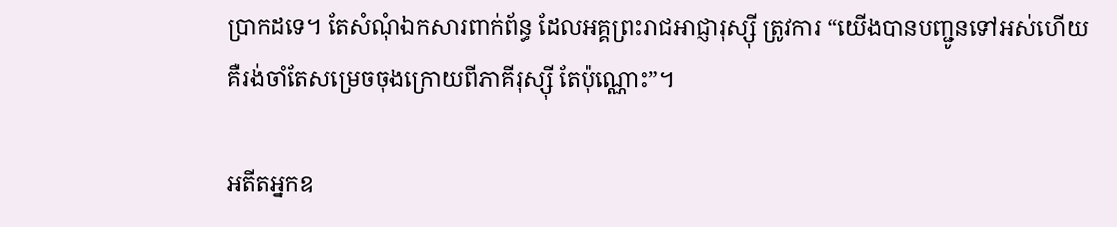ប្រាកដទេ។ តែសំណុំឯកសារពាក់ព័ន្ធ ដែលអគ្គព្រះរាជអាជ្ញារុស្ស៊ី ត្រូវការ “យើងបានបញ្ជូនទៅអស់ហើយគឺរង់ចាំតែសម្រេចចុងក្រោយពីភាគីរុស្ស៊ី តែប៉ុណ្ណោះ”។

អតីតអ្នកឧ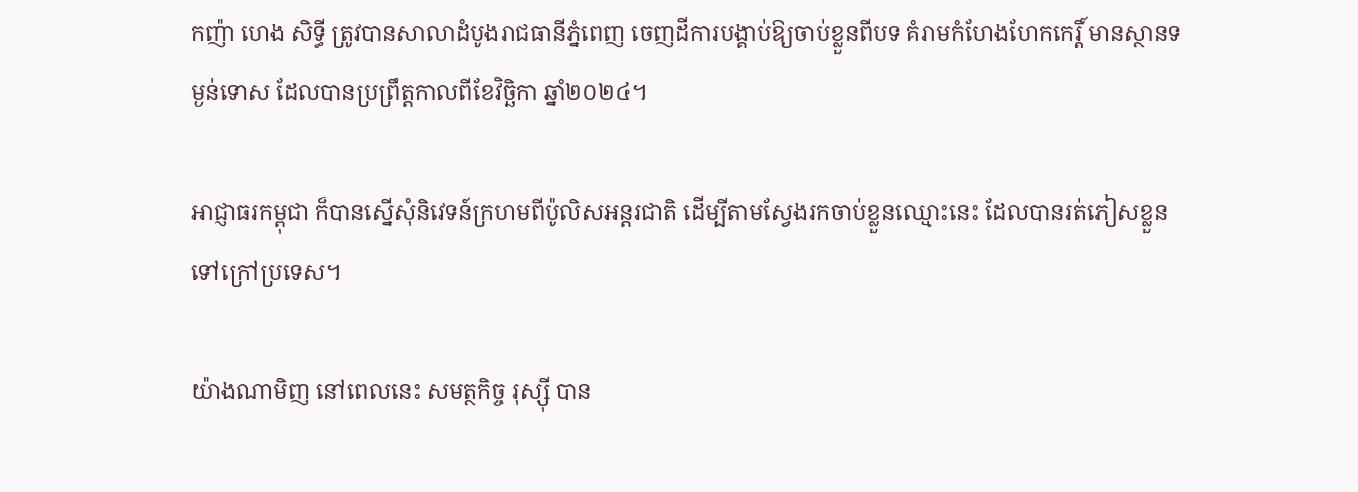កញ៉ា ហេង សិទ្ធី ត្រូវបានសាលាដំបូងរាជធានីភ្នំពេញ ចេញដីការបង្គាប់ឱ្យចាប់ខ្លួនពីបទ គំរាមកំហែងហែកកេរ្តិ៍ មានស្ថានទម្ងន់ទោស ដែលបានប្រព្រឹត្តកាលពីខែវិច្ឆិកា ឆ្នាំ២០២៤។

អាជ្ញាធរកម្ពុជា ក៏បានស្នើសុំនិវេទន៍ក្រហមពីប៉ូលិសអន្តរជាតិ ដើម្បីតាមស្វែងរកចាប់ខ្លួនឈ្មោះនេះ ដែលបានរត់ភៀសខ្លួនទៅក្រៅប្រទេស។

យ៉ាងណាមិញ នៅពេលនេះ សមត្ថកិច្ច រុស្ស៊ី បាន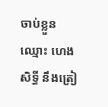ចាប់ខ្លួន ឈ្មោះ ហេង សិទ្ធី នឹងត្រៀ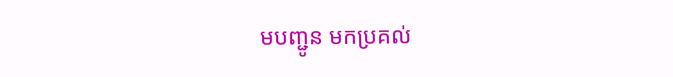មបញ្ជូន មកប្រគល់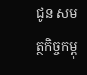ជូន សមត្ថកិច្ចកម្ពុ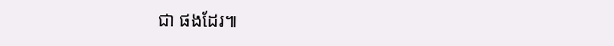ជា ផងដែរ៕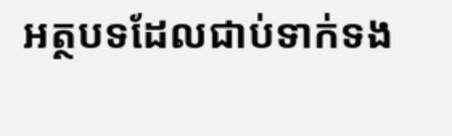អត្ថបទដែលជាប់ទាក់ទង